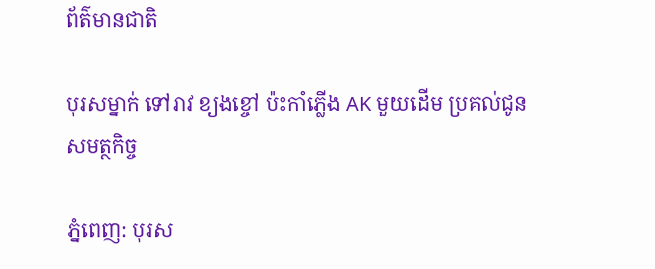ព័ត៌មានជាតិ

បុរសម្នាក់ ទៅរាវ ខ្យងខ្ចៅ ប៉ះកាំភ្លើង AK មួយដើម ប្រគល់ជូនសមត្ថកិច្ច

ភ្នំពេញ: បុរស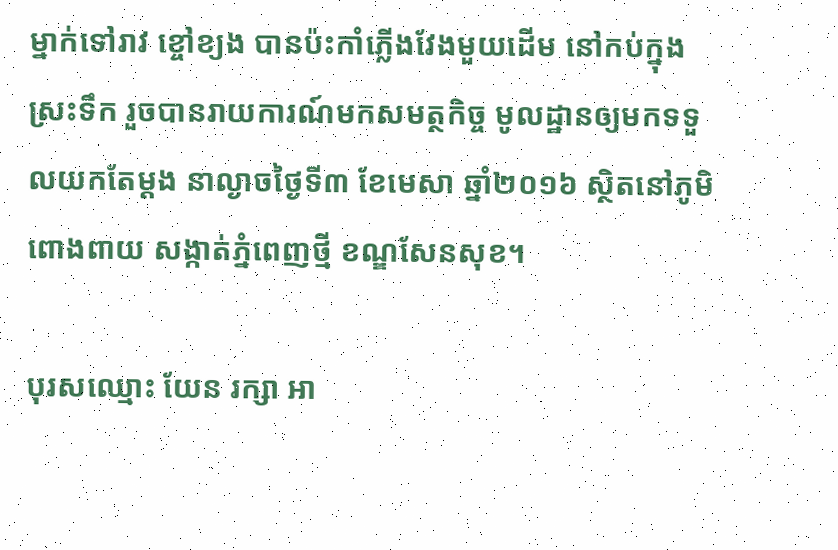ម្នាក់ទៅរាវ ខ្ចៅខ្យង បានប៉ះកាំភ្លើងវែងមួយដើម នៅកប់ក្នុងស្រះទឹក រួចបានរាយការណ៍មកសមត្ថកិច្ច មូលដ្ឋានឲ្យមកទទួលយកតែម្តង នាល្ងាចថ្ងៃទី៣ ខែមេសា ឆ្នាំ២០១៦ ស្ថិតនៅភូមិ ពោងពាយ សង្កាត់ភ្នំពេញថ្មី ខណ្ឌសែនសុខ។

បុរសឈ្មោះ យែន រក្សា អា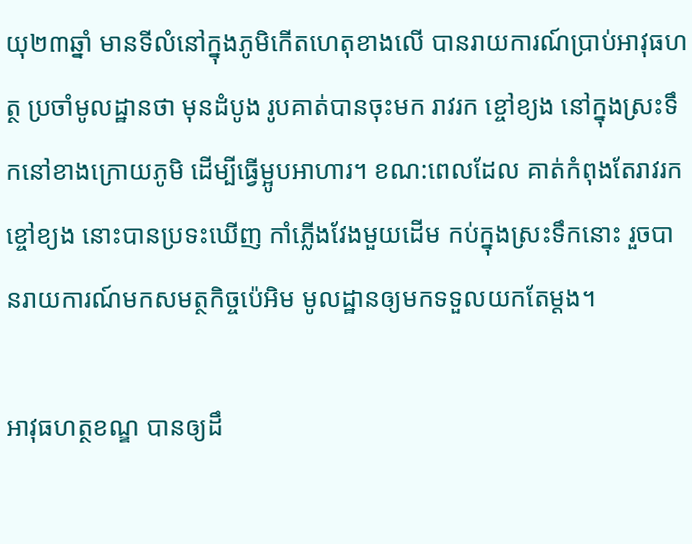យុ២៣ឆ្នាំ មានទីលំនៅក្នុងភូមិកើតហេតុខាងលើ បានរាយការណ៍ប្រាប់អាវុធហត្ថ ប្រចាំមូលដ្ឋានថា មុនដំបូង រូបគាត់បានចុះមក រាវរក ខ្ចៅខ្យង នៅក្នុងស្រះទឹកនៅខាងក្រោយភូមិ ដើម្បីធ្វើម្អូបអាហារ។ ខណ:ពេលដែល គាត់កំពុងតែរាវរក ខ្ចៅខ្យង នោះបានប្រទះឃើញ កាំភ្លើងវែងមួយដើម កប់ក្នុងស្រះទឹកនោះ រួចបានរាយការណ៍មកសមត្ថកិច្ចប៉េអិម មូលដ្ឋានឲ្យមកទទួលយកតែម្តង។

អាវុធហត្ថខណ្ឌ បានឲ្យដឹ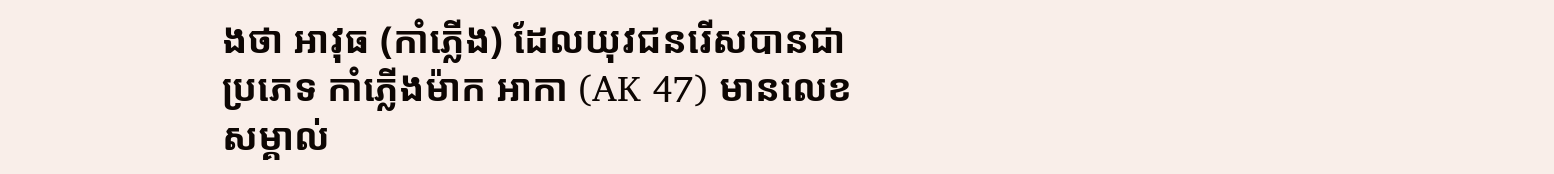ងថា អាវុធ (កាំភ្លើង) ដែលយុវជនរើសបានជាប្រភេទ កាំភ្លើងម៉ាក អាកា (AK 47) មានលេខសម្គាល់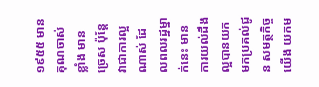១៩៥៥ មានគុណចាស់ខ្លាំង មានច្រេស ប៉ុន្តែវាជាការល្អណាស់ ដែលពលរដ្ឋម្នាក់នេះ មានការយល់ដឹងល្អបានយកមកប្រគល់ជូន សមត្ថកិច្ចយើង យកម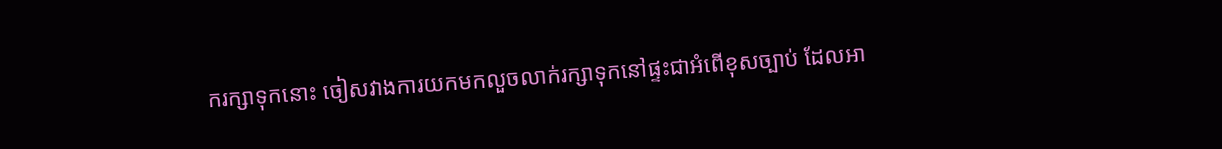ករក្សាទុកនោះ ចៀសវាងការយកមកលួចលាក់រក្សាទុកនៅផ្ទះជាអំពើខុសច្បាប់ ដែលអា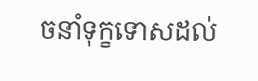ចនាំទុក្ខទោសដល់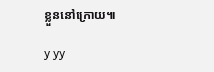ខ្លួននៅក្រោយ៕

y yy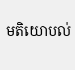មតិយោបល់